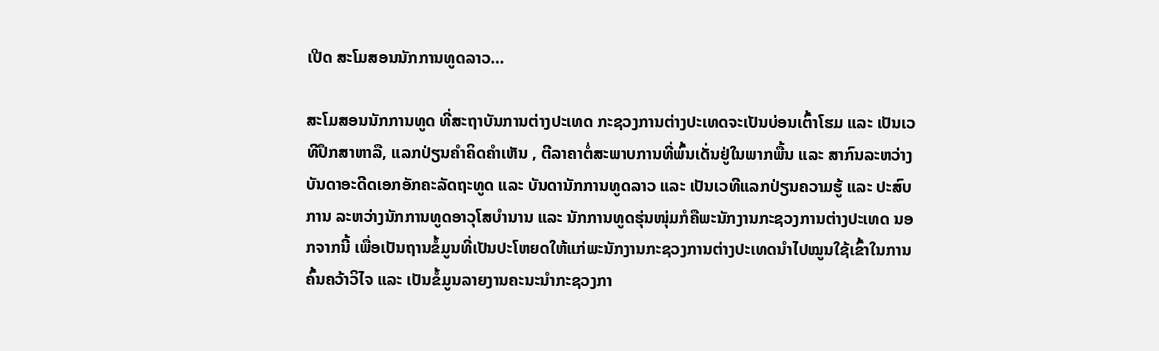ເປີດ ສະໂມສອນນັກການທູດລາວ…

ສະໂມສອນນັກການທູດ ທີ່ສະຖາບັນການຕ່າງປະເທດ ກະຊວງການຕ່າງປະເທດຈະເປັນບ່ອນເຕົ້າໂຮມ ແລະ ເປັນເວທີປຶກສາຫາລື, ແລກປ່ຽນຄຳຄິດຄຳເຫັນ , ຕີລາຄາຕໍ່ສະພາບການທີ່ພົ້ນເດັ່ນຢູ່ໃນພາກພື້ນ ແລະ ສາກົນລະຫວ່າງບັນດາອະດີດເອກອັກຄະລັດຖະທູດ ແລະ ບັນດານັກການທູດລາວ ແລະ ເປັນເວທີແລກປ່ຽນຄວາມຮູ້ ແລະ ປະສົບການ ລະຫວ່າງນັກການທູດອາວຸໂສບຳນານ ແລະ ນັກການທູດຮຸ່ນໜຸ່ມກໍຄືພະນັກງານກະຊວງການຕ່າງປະເທດ ນອກຈາກນີ້ ເພື່ອເປັນຖານຂໍ້ມູນທີ່ເປັນປະໂຫຍດໃຫ້ແກ່ພະນັກງານກະຊວງການຕ່າງປະເທດນຳໄປໝູນໃຊ້ເຂົ້າໃນການຄົ້ນຄວ້າວິໄຈ ແລະ ເປັນຂໍ້ມູນລາຍງານຄະນະນຳກະຊວງກາ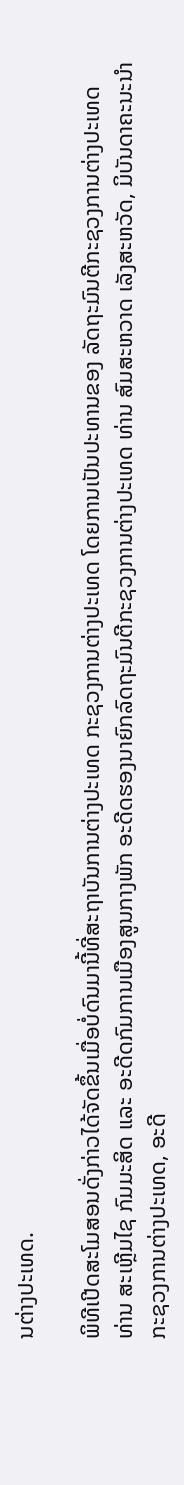ນຕ່າງປະເທດ.

ພິທີເປີດສະໂມສອນດັ່ງກ່າວໄດ້ຈັດຂຶ້ນເມື່ອບໍ່ດົນມານີ້ທີ່ສະຖາບັນການຕ່າງປະເທດ ກະຊວງການຕ່າງປະເທດ ໂດຍການເປັນປະທານຂອງ ລັດຖະມົນຕີກະຊວງການຕ່າງປະເທດ ທ່ານ ສະເຫຼີມໄຊ ກົມມະສິດ ແລະ ອະດີດກົມການເມືອງສູນກາງພັກ ອະດີດຮອງນາຍົກລົດຖະມົນຕີກະຊວງການຕ່າງປະເທດ ທ່ານ ສົມສະຫວາດ ເລັງສະຫວັດ, ມິບັນດາຄະນະນຳກະຊວງການຕ່າງປະເທດ, ອະດີ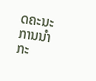ດຄະນະການນຳກະ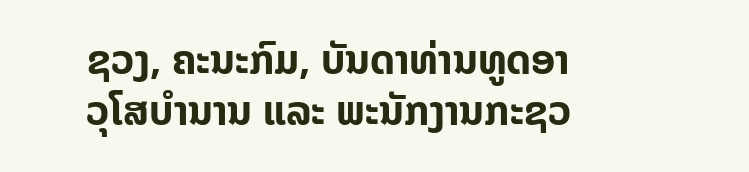ຊວງ, ຄະນະກົມ, ບັນດາທ່ານທູດອາວຸໂສບຳນານ ແລະ ພະນັກງານກະຊວ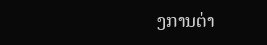ງການຕ່າ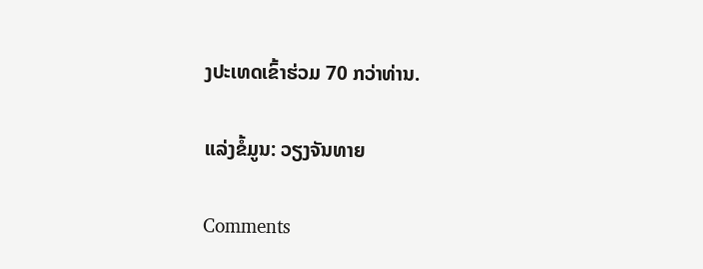ງປະເທດເຂົ້າຮ່ວມ 70 ກວ່າທ່ານ.

ແລ່ງຂໍ້ມູນ: ວຽງຈັນທາຍ

Comments